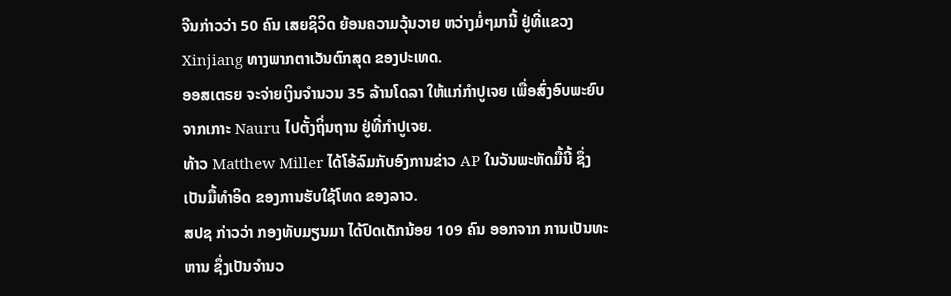ຈີນກ່າວວ່າ 50 ຄົນ ເສຍຊິວິດ ຍ້ອນຄວາມວຸ້ນວາຍ ຫວ່າງມໍ່ໆມານີ້ ຢູ່ທີ່ແຂວງ Xinjiang ທາງພາກຕາເວັນຕົກສຸດ ຂອງປະເທດ.
ອອສເຕຣຍ ຈະຈ່າຍເງິນຈຳນວນ 35 ລ້ານໂດລາ ໃຫ້ແກ່ກຳປູເຈຍ ເພື່ອສົ່ງອົບພະຍົບຈາກເກາະ Nauru ໄປຕັ້ງຖິ່ນຖານ ຢູ່ທີ່ກຳປູເຈຍ.
ທ້າວ Matthew Miller ໄດ້ໂອ້ລົມກັບອົງການຂ່າວ AP ໃນວັນພະຫັດມື້ນີ້ ຊຶ່ງເປັນມື້ທຳອິດ ຂອງການຮັບໃຊ້ໂທດ ຂອງລາວ.
ສປຊ ກ່າວວ່າ ກອງທັບມຽນມາ ໄດ້ປົດເດັກນ້ອຍ 109 ຄົນ ອອກຈາກ ການເປັນທະຫານ ຊຶ່ງເປັນຈຳນວ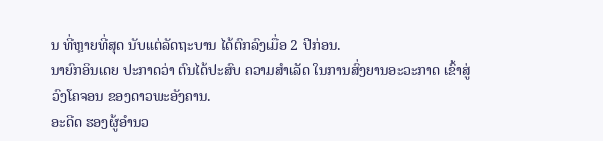ນ ທີ່ຫຼາຍທີ່ສຸດ ນັບແຕ່ລັດຖະບານ ໄດ້ຕົກລົງເມື່ອ 2 ປີກ່ອນ.
ນາຍົກອິນເດຍ ປະກາດວ່າ ຕົນໄດ້ປະສົບ ຄວາມສຳເລັດ ໃນການສົ່ງຍານອະວະກາດ ເຂົ້າສູ່ວົງໂຄຈອນ ຂອງດາວພະອັງຄານ.
ອະດີດ ຮອງຜູ້ອຳນວ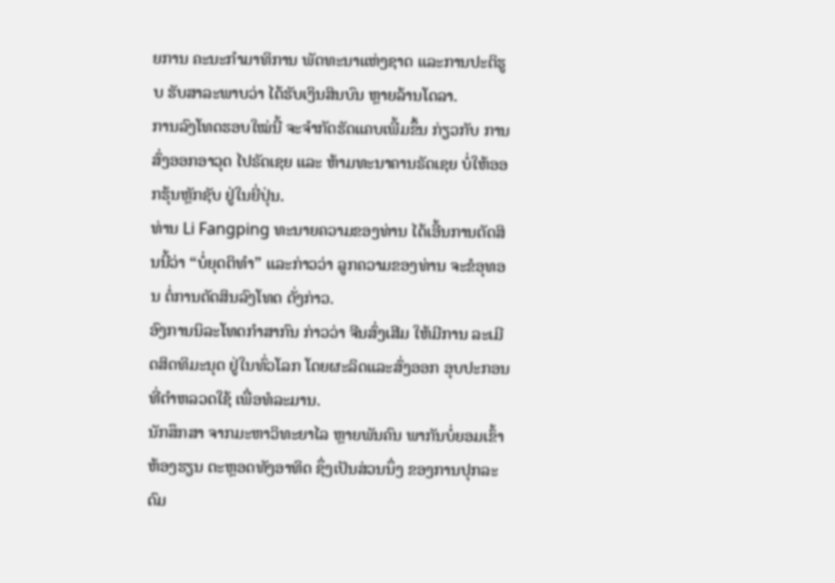ຍການ ຄະນະກຳມາທິການ ພັດທະນາແຫ່ງຊາດ ແລະການປະຕິຮູບ ຮັບສາລະພາບວ່າ ໄດ້ຮັບເງິນສິນບົນ ຫຼາຍລ້ານໂດລາ.
ການລົງໂທດຮອບໃໝ່ນີ້ ຈະຈຳກັດຮັດແຄບເພີ້ມຂຶ້ນ ກ່ຽວກັບ ການສົ່ງອອກອາວຸດ ໄປຣັດເຊຍ ແລະ ຫ້າມທະນາຄານຣັດເຊຍ ບໍ່ໃຫ້ອອກຮຸ້ນຫຼັກຊັບ ຢູ່ໃນຍີ່ປຸ່ນ.
ທ່ານ Li Fangping ທະນາຍຄວາມຂອງທ່ານ ໄດ້ເອີ້ນການຕັດສິນນີ້ວ່າ “ບໍ່ຍຸດຕິທຳ” ແລະກ່າວວ່າ ລູກຄວາມຂອງທ່ານ ຈະຂໍອຸທອນ ຕໍ່ການຕັດສິນລົງໂທດ ດັ່ງກ່າວ.
ອົງການນິລະໂທດກຳສາກົນ ກ່າວວ່າ ຈີນສົ່ງເສີມ ໃຫ້ມີການ ລະເມີດສິດທິມະນຸດ ຢູ່ໃນທົ່ວໂລກ ໂດຍຜະລິດແລະສົ່ງອອກ ອຸບປະກອນ ທີ່ຕຳຫລວດໃຊ້ ເພື່ອທໍລະມານ.
ນັກສຶກສາ ຈາກມະຫາວິທະຍາໄລ ຫຼາຍພັນຄົນ ພາກັນບໍ່ຍອມເຂົ້າຫ້ອງຮຽນ ຕະຫຼອດທັງອາທິດ ຊຶ່ງເປັນສ່ວນນຶ່ງ ຂອງການປຸກລະດົມ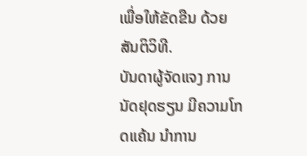ເພື່ອໃຫ້ຂັດຂືນ ດ້ວຍສັນຕິວິທີ.
ບັນດາຜູ້ຈັດແຈງ ການນັດຢຸດຮຽນ ມີຄວາມໂກດແຄ້ນ ນຳການ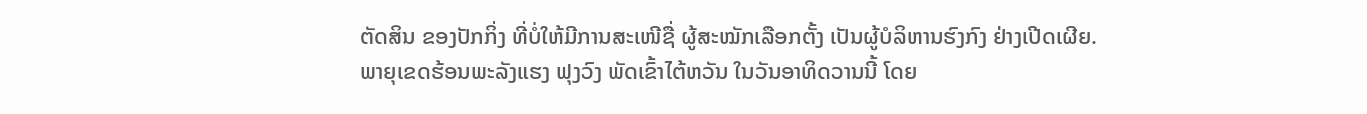ຕັດສິນ ຂອງປັກກິ່ງ ທີ່ບໍ່ໃຫ້ມີການສະເໜີຊື່ ຜູ້ສະໝັກເລືອກຕັ້ງ ເປັນຜູ້ບໍລິຫານຮົງກົງ ຢ່າງເປີດເຜີຍ.
ພາຍຸເຂດຮ້ອນພະລັງແຮງ ຟຸງວົງ ພັດເຂົ້າໄຕ້ຫວັນ ໃນວັນອາທິດວານນີ້ ໂດຍ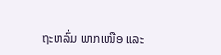ຖະຫລົ່ມ ພາກເໜືອ ແລະ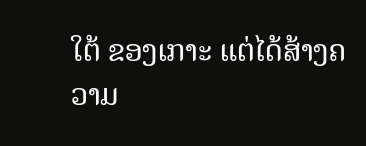ໃຕ້ ຂອງເກາະ ແຕ່ໄດ້ສ້າງຄວາມ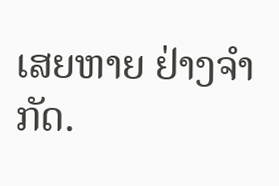ເສຍຫາຍ ຢ່າງຈຳກັດ.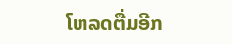ໂຫລດຕື່ມອີກ